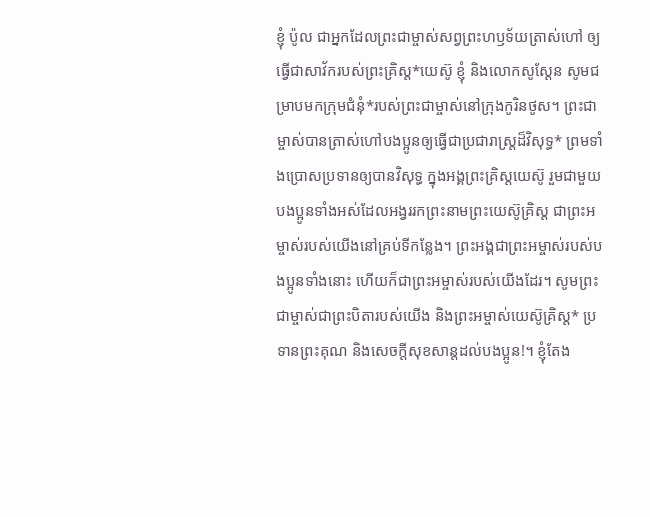ខ្ញុំ ប៉ូល ជាអ្នកដែលព្រះជាម្ចាស់សព្វព្រះហឫទ័យត្រាស់ហៅ ឲ្យធ្វើជាសាវ័ករបស់ព្រះគ្រិស្ត*យេស៊ូ ខ្ញុំ និងលោកសូស្ដែន សូមជម្រាបមកក្រុមជំនុំ*របស់ព្រះជាម្ចាស់នៅក្រុងកូរិនថូស។ ព្រះជាម្ចាស់បានត្រាស់ហៅបងប្អូនឲ្យធ្វើជាប្រជារាស្ដ្រដ៏វិសុទ្ធ* ព្រមទាំងប្រោសប្រទានឲ្យបានវិសុទ្ធ ក្នុងអង្គព្រះគ្រិស្តយេស៊ូ រួមជាមួយបងប្អូនទាំងអស់ដែលអង្វររកព្រះនាមព្រះយេស៊ូគ្រិស្ត ជាព្រះអម្ចាស់របស់យើងនៅគ្រប់ទីកន្លែង។ ព្រះអង្គជាព្រះអម្ចាស់របស់បងប្អូនទាំងនោះ ហើយក៏ជាព្រះអម្ចាស់របស់យើងដែរ។ សូមព្រះជាម្ចាស់ជាព្រះបិតារបស់យើង និងព្រះអម្ចាស់យេស៊ូគ្រិស្ត* ប្រទានព្រះគុណ និងសេចក្ដីសុខសាន្តដល់បងប្អូន!។ ខ្ញុំតែង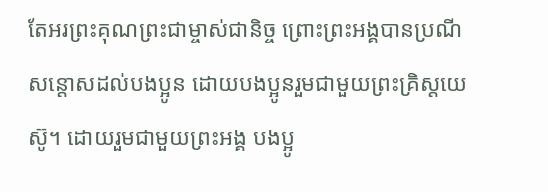តែអរព្រះគុណព្រះជាម្ចាស់ជានិច្ច ព្រោះព្រះអង្គបានប្រណីសន្ដោសដល់បងប្អូន ដោយបងប្អូនរួមជាមួយព្រះគ្រិស្តយេស៊ូ។ ដោយរួមជាមួយព្រះអង្គ បងប្អូ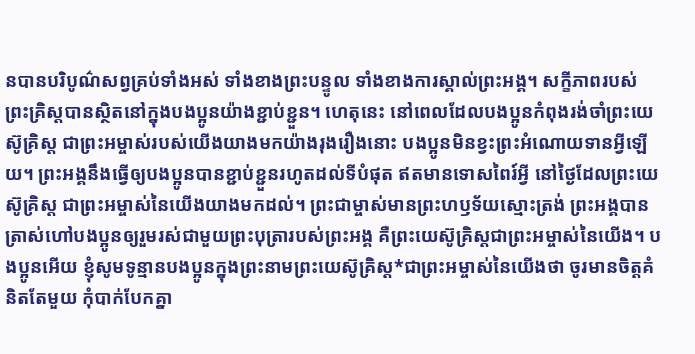នបានបរិបូណ៌សព្វគ្រប់ទាំងអស់ ទាំងខាងព្រះបន្ទូល ទាំងខាងការស្គាល់ព្រះអង្គ។ សក្ខីភាពរបស់ព្រះគ្រិស្តបានស្ថិតនៅក្នុងបងប្អូនយ៉ាងខ្ជាប់ខ្ជួន។ ហេតុនេះ នៅពេលដែលបងប្អូនកំពុងរង់ចាំព្រះយេស៊ូគ្រិស្ត ជាព្រះអម្ចាស់របស់យើងយាងមកយ៉ាងរុងរឿងនោះ បងប្អូនមិនខ្វះព្រះអំណោយទានអ្វីឡើយ។ ព្រះអង្គនឹងធ្វើឲ្យបងប្អូនបានខ្ជាប់ខ្ជួនរហូតដល់ទីបំផុត ឥតមានទោសពៃរ៍អ្វី នៅថ្ងៃដែលព្រះយេស៊ូគ្រិស្ត ជាព្រះអម្ចាស់នៃយើងយាងមកដល់។ ព្រះជាម្ចាស់មានព្រះហឫទ័យស្មោះត្រង់ ព្រះអង្គបានត្រាស់ហៅបងប្អូនឲ្យរួមរស់ជាមួយព្រះបុត្រារបស់ព្រះអង្គ គឺព្រះយេស៊ូគ្រិស្តជាព្រះអម្ចាស់នៃយើង។ បងប្អូនអើយ ខ្ញុំសូមទូន្មានបងប្អូនក្នុងព្រះនាមព្រះយេស៊ូគ្រិស្ត*ជាព្រះអម្ចាស់នៃយើងថា ចូរមានចិត្តគំនិតតែមួយ កុំបាក់បែកគ្នា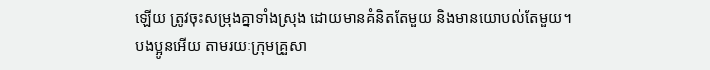ឡើយ ត្រូវចុះសម្រុងគ្នាទាំងស្រុង ដោយមានគំនិតតែមួយ និងមានយោបល់តែមួយ។ បងប្អូនអើយ តាមរយៈក្រុមគ្រួសា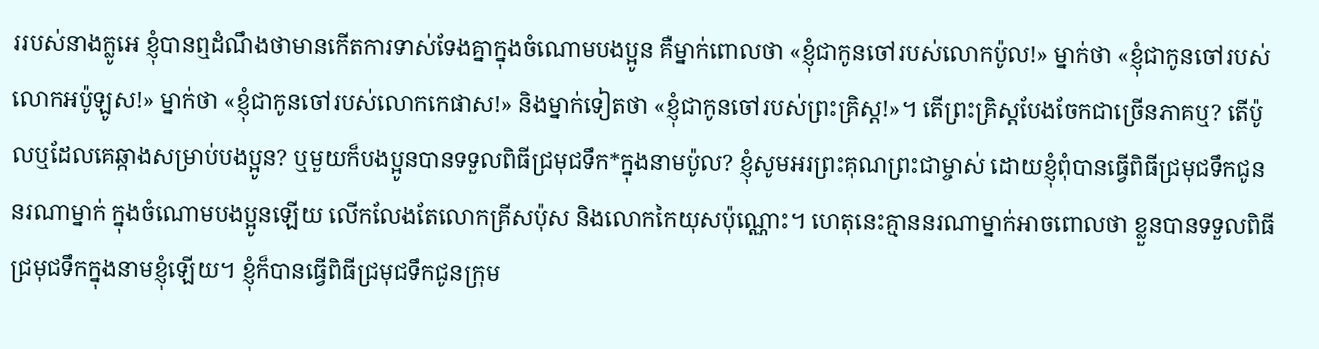ររបស់នាងក្លូអេ ខ្ញុំបានឮដំណឹងថាមានកើតការទាស់ទែងគ្នាក្នុងចំណោមបងប្អូន គឺម្នាក់ពោលថា «ខ្ញុំជាកូនចៅរបស់លោកប៉ូល!» ម្នាក់ថា «ខ្ញុំជាកូនចៅរបស់លោកអប៉ូឡូស!» ម្នាក់ថា «ខ្ញុំជាកូនចៅរបស់លោកកេផាស!» និងម្នាក់ទៀតថា «ខ្ញុំជាកូនចៅរបស់ព្រះគ្រិស្ត!»។ តើព្រះគ្រិស្តបែងចែកជាច្រើនភាគឬ? តើប៉ូលឬដែលគេឆ្កាងសម្រាប់បងប្អូន? ឬមួយក៏បងប្អូនបានទទួលពិធីជ្រមុជទឹក*ក្នុងនាមប៉ូល? ខ្ញុំសូមអរព្រះគុណព្រះជាម្ចាស់ ដោយខ្ញុំពុំបានធ្វើពិធីជ្រមុជទឹកជូននរណាម្នាក់ ក្នុងចំណោមបងប្អូនឡើយ លើកលែងតែលោកគ្រីសប៉ុស និងលោកកៃយុសប៉ុណ្ណោះ។ ហេតុនេះគ្មាននរណាម្នាក់អាចពោលថា ខ្លួនបានទទួលពិធីជ្រមុជទឹកក្នុងនាមខ្ញុំឡើយ។ ខ្ញុំក៏បានធ្វើពិធីជ្រមុជទឹកជូនក្រុម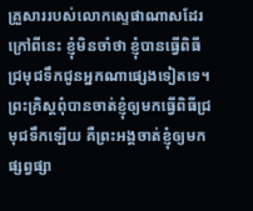គ្រួសាររបស់លោកស្ទេផាណាសដែរ ក្រៅពីនេះ ខ្ញុំមិនចាំថា ខ្ញុំបានធ្វើពិធីជ្រមុជទឹកជូនអ្នកណាផ្សេងទៀតទេ។ ព្រះគ្រិស្តពុំបានចាត់ខ្ញុំឲ្យមកធ្វើពិធីជ្រមុជទឹកឡើយ គឺព្រះអង្គចាត់ខ្ញុំឲ្យមកផ្សព្វផ្សា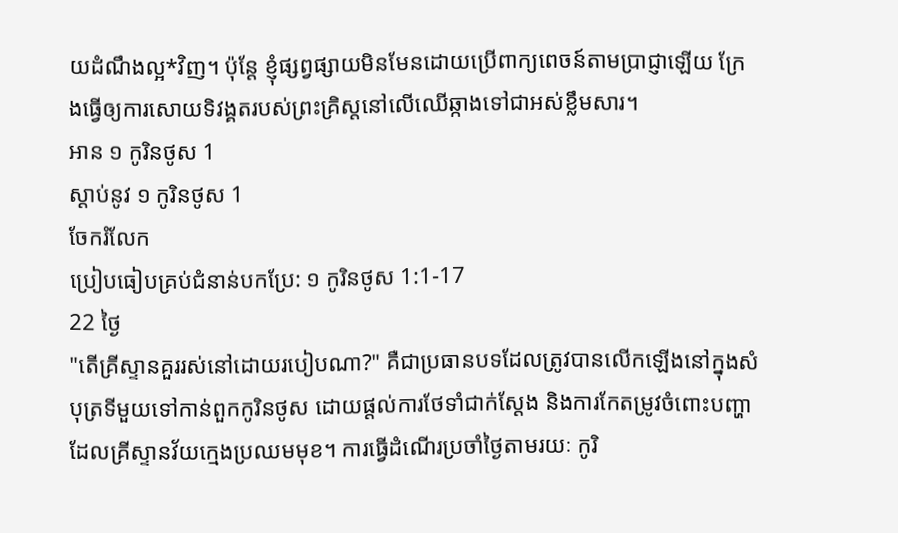យដំណឹងល្អ*វិញ។ ប៉ុន្តែ ខ្ញុំផ្សព្វផ្សាយមិនមែនដោយប្រើពាក្យពេចន៍តាមប្រាជ្ញាឡើយ ក្រែងធ្វើឲ្យការសោយទិវង្គតរបស់ព្រះគ្រិស្តនៅលើឈើឆ្កាងទៅជាអស់ខ្លឹមសារ។
អាន ១ កូរិនថូស 1
ស្ដាប់នូវ ១ កូរិនថូស 1
ចែករំលែក
ប្រៀបធៀបគ្រប់ជំនាន់បកប្រែ: ១ កូរិនថូស 1:1-17
22 ថ្ងៃ
"តើគ្រីស្ទានគួររស់នៅដោយរបៀបណា?" គឺជាប្រធានបទដែលត្រូវបានលើកឡើងនៅក្នុងសំបុត្រទីមួយទៅកាន់ពួកកូរិនថូស ដោយផ្តល់ការថែទាំជាក់ស្តែង និងការកែតម្រូវចំពោះបញ្ហាដែលគ្រីស្ទានវ័យក្មេងប្រឈមមុខ។ ការធ្វើដំណើរប្រចាំថ្ងៃតាមរយៈ កូរិ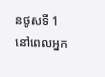នថូសទី 1 នៅពេលអ្នក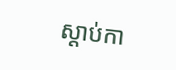ស្តាប់កា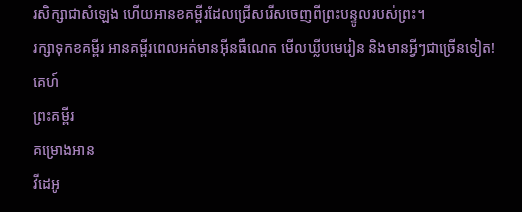រសិក្សាជាសំឡេង ហើយអានខគម្ពីរដែលជ្រើសរើសចេញពីព្រះបន្ទូលរបស់ព្រះ។
រក្សាទុកខគម្ពីរ អានគម្ពីរពេលអត់មានអ៊ីនធឺណេត មើលឃ្លីបមេរៀន និងមានអ្វីៗជាច្រើនទៀត!
គេហ៍
ព្រះគម្ពីរ
គម្រោងអាន
វីដេអូ